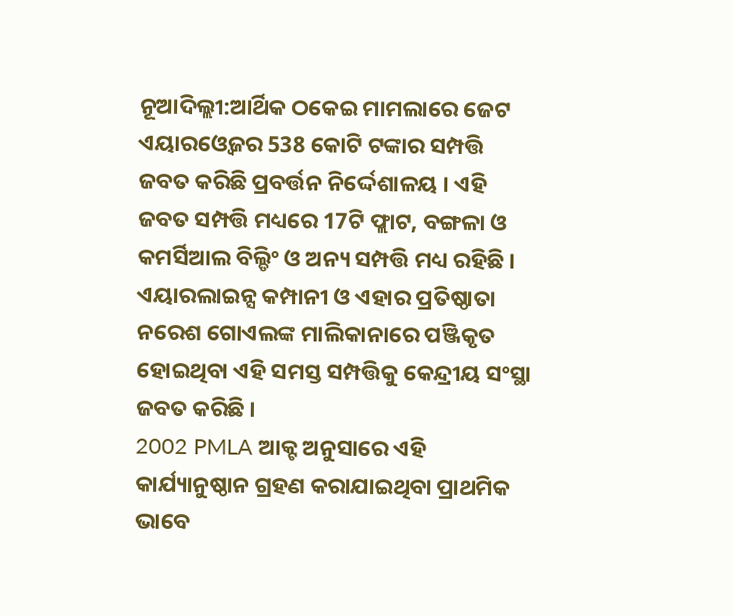ନୂଆଦିଲ୍ଲୀ:ଆର୍ଥିକ ଠକେଇ ମାମଲାରେ ଜେଟ ଏୟାରଓ୍ବେଜର 538 କୋଟି ଟଙ୍କାର ସମ୍ପତ୍ତି ଜବତ କରିଛି ପ୍ରବର୍ତ୍ତନ ନିର୍ଦ୍ଦେଶାଳୟ । ଏହି ଜବତ ସମ୍ପତ୍ତି ମଧ୍ୟରେ 17ଟି ଫ୍ଲାଟ, ବଙ୍ଗଳା ଓ କମର୍ସିଆଲ ବିଲ୍ଡିଂ ଓ ଅନ୍ୟ ସମ୍ପତ୍ତି ମଧ୍ୟ ରହିଛି । ଏୟାରଲାଇନ୍ସ କମ୍ପାନୀ ଓ ଏହାର ପ୍ରତିଷ୍ଠାତା ନରେଶ ଗୋଏଲଙ୍କ ମାଲିକାନାରେ ପଞ୍ଜିକୃତ ହୋଇଥିବା ଏହି ସମସ୍ତ ସମ୍ପତ୍ତିକୁ କେନ୍ଦ୍ରୀୟ ସଂସ୍ଥା ଜବତ କରିଛି ।
2002 PMLA ଆକ୍ଟ ଅନୁସାରେ ଏହି କାର୍ଯ୍ୟାନୁଷ୍ଠାନ ଗ୍ରହଣ କରାଯାଇଥିବା ପ୍ରାଥମିକ ଭାବେ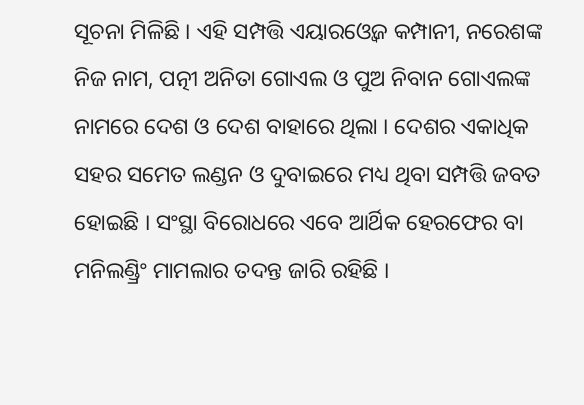ସୂଚନା ମିଳିଛି । ଏହି ସମ୍ପତ୍ତି ଏୟାରଓ୍ବେଜ କମ୍ପାନୀ, ନରେଶଙ୍କ ନିଜ ନାମ, ପତ୍ନୀ ଅନିତା ଗୋଏଲ ଓ ପୁଅ ନିବାନ ଗୋଏଲଙ୍କ ନାମରେ ଦେଶ ଓ ଦେଶ ବାହାରେ ଥିଲା । ଦେଶର ଏକାଧିକ ସହର ସମେତ ଲଣ୍ଡନ ଓ ଦୁବାଇରେ ମଧ୍ୟ ଥିବା ସମ୍ପତ୍ତି ଜବତ ହୋଇଛି । ସଂସ୍ଥା ବିରୋଧରେ ଏବେ ଆର୍ଥିକ ହେରଫେର ବା ମନିଲଣ୍ଡ୍ରିଂ ମାମଲାର ତଦନ୍ତ ଜାରି ରହିଛି ।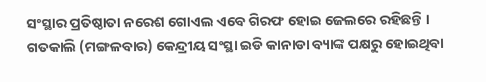ସଂସ୍ଥାର ପ୍ରତିଷ୍ଠାତା ନରେଶ ଗୋଏଲ ଏବେ ଗିରଫ ହୋଇ ଜେଲରେ ରହିଛନ୍ତି ।
ଗତକାଲି (ମଙ୍ଗଳବାର) କେନ୍ଦ୍ରୀୟ ସଂସ୍ଥା ଇଡି କାନାଡା ବ୍ୟାଙ୍କ ପକ୍ଷରୁ ହୋଇଥିବା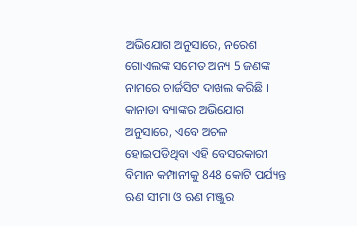ଅଭିଯୋଗ ଅନୁସାରେ, ନରେଶ ଗୋଏଲଙ୍କ ସମେତ ଅନ୍ୟ 5 ଜଣଙ୍କ ନାମରେ ଚାର୍ଜସିଟ ଦାଖଲ କରିଛି । କାନାଡା ବ୍ୟାଙ୍କର ଅଭିଯୋଗ ଅନୁସାରେ, ଏବେ ଅଚଳ ହୋଇପଡିଥିବା ଏହି ବେସରକାରୀ ବିମାନ କମ୍ପାନୀକୁ 848 କୋଟି ପର୍ଯ୍ୟନ୍ତ ଋଣ ସୀମା ଓ ଋଣ ମଞ୍ଜୁର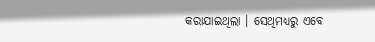କରାଯାଇଥିଲା । ସେଥିମଧ୍ୟରୁ ଏବେ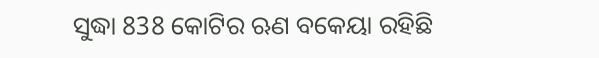ସୁଦ୍ଧା 838 କୋଟିର ଋଣ ବକେୟା ରହିଛି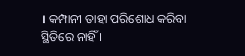। କମ୍ପାନୀ ତାହା ପରିଶୋଧ କରିବା ସ୍ଥିତିରେ ନାହିଁ ।